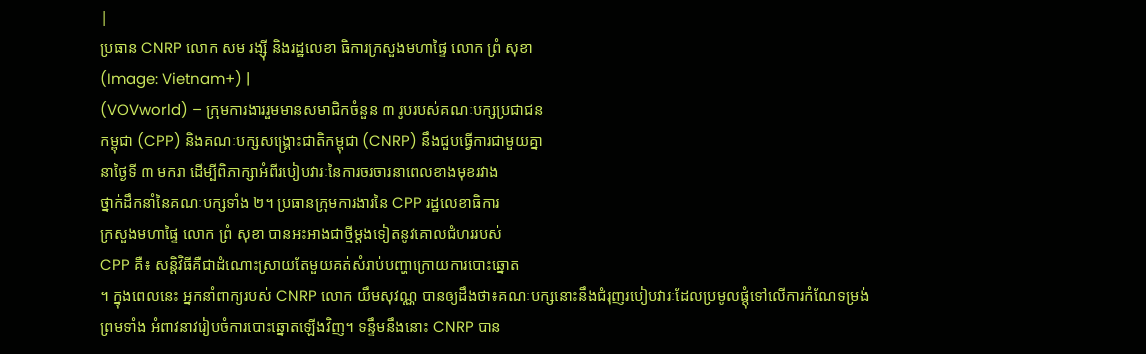|
ប្រធាន CNRP លោក សម រង្ស៊ី និងរដ្ឋលេខា ធិការក្រសួងមហាផ្ទៃ លោក ព្រំ សុខា
(Image: Vietnam+) |
(VOVworld) – ក្រុមការងាររួមមានសមាជិកចំនួន ៣ រូបរបស់គណៈបក្សប្រជាជន
កម្ពុជា (CPP) និងគណៈបក្សសង្គ្រោះជាតិកម្ពុជា (CNRP) នឹងជួបធ្វើការជាមួយគ្នា
នាថ្ងៃទី ៣ មករា ដើម្បីពិភាក្សាអំពីរបៀបវារៈនៃការចរចារនាពេលខាងមុខរវាង
ថ្នាក់ដឹកនាំនៃគណៈបក្សទាំង ២។ ប្រធានក្រុមការងារនៃ CPP រដ្ឋលេខាធិការ
ក្រសួងមហាផ្ទៃ លោក ព្រំ សុខា បានអះអាងជាថ្មីម្តងទៀតនូវគោលជំហររបស់
CPP គឺ៖ សន្តិវិធីគឺជាដំណោះស្រាយតែមួយគត់សំរាប់បញ្ហាក្រោយការបោះឆ្នោត
។ ក្នុងពេលនេះ អ្នកនាំពាក្យរបស់ CNRP លោក យឹមសុវណ្ណ បានឲ្យដឹងថា៖គណៈបក្សនោះនឹងជំរុញរបៀបវារៈដែលប្រមូលផ្តុំទៅលើការកំណែទម្រង់
ព្រមទាំង អំពាវនាវរៀបចំការបោះឆ្នោតឡើងវិញ។ ទន្ទឹមនឹងនោះ CNRP បាន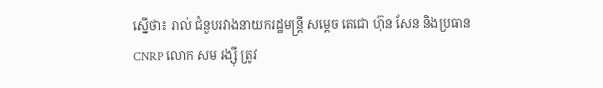ស្នើថា៖ រាល់ ជំនួបរវាងនាយករដ្ឋមន្ត្រី សម្តេច តេជោ ហ៊ុន សែន និងប្រធាន
CNRP លោក សម រង្ស៊ី ត្រូវ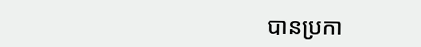បានប្រកា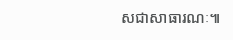សជាសាធារណៈ៕